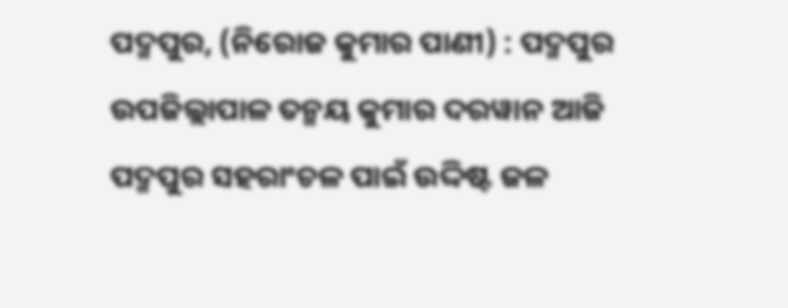ପଦ୍ମପୁର, (ନିରୋଜ କୁମାର ପାଣୀ) : ପଦ୍ମପୁର ଉପଜିଲ୍ଲାପାଳ ତନ୍ମୟ କୁମାର ଦରୱାନ ଆଜି ପଦ୍ମପୁର ସହରାଂଚଳ ପାଇଁ ଉଦ୍ଦିଷ୍ଟ ଜଳ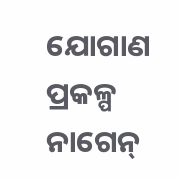ଯୋଗାଣ ପ୍ରକଳ୍ପ ନାଗେନ୍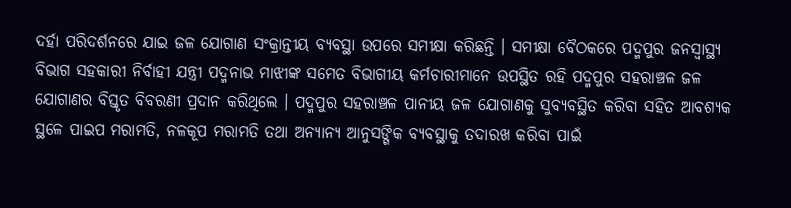ଦର୍ହା ପରିଦର୍ଶନରେ ଯାଇ ଜଳ ଯୋଗାଣ ସଂକ୍ରାନ୍ତୀୟ ବ୍ୟବସ୍ଥା ଉପରେ ସମୀକ୍ଷା କରିଛନ୍ତି । ସମୀକ୍ଷା ବୈଠକରେ ପଦ୍ମପୁର ଜନସ୍ୱାସ୍ଥ୍ୟ ବିଭାଗ ସହକାରୀ ନିର୍ବାହୀ ଯନ୍ତ୍ରୀ ପଦ୍ମନାଭ ମାଝୀଙ୍କ ସମେତ ବିଭାଗୀୟ କର୍ମଚାରୀମାନେ ଉପସ୍ଥିତ ରହି ପଦ୍ମପୁର ସହରାଞ୍ଚଳ ଜଳ ଯୋଗାଣର ବିସ୍ତୃତ ବିବରଣୀ ପ୍ରଦାନ କରିଥିଲେ । ପଦ୍ମପୁର ସହରାଞ୍ଚଳ ପାନୀୟ ଜଳ ଯୋଗାଣକୁ ସୁବ୍ୟବସ୍ଥିତ କରିବା ସହିତ ଆବଶ୍ୟକ ସ୍ଥଳେ ପାଇପ ମରାମତି, ନଳକୂପ ମରାମତି ତଥା ଅନ୍ୟାନ୍ୟ ଆନୁସଙ୍ଗିକ ବ୍ୟବସ୍ଥାକୁ ତଦାରଖ କରିବା ପାଇଁ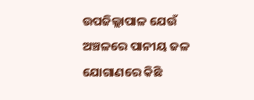ଉପଜିଲ୍ଲାପାଳ ଯେଉଁ ଅଞ୍ଚଳରେ ପାନୀୟ ଜଳ ଯୋଗାଣରେ କିଛି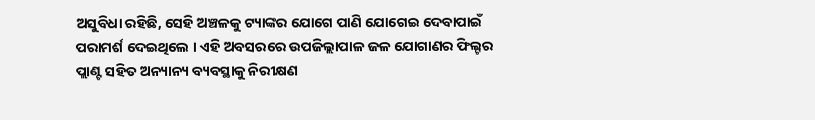ଅସୁବିଧା ରହିଛି, ସେହି ଅଞ୍ଚଳକୁ ଟ୍ୟାଙ୍କର ଯୋଗେ ପାଣି ଯୋଗେଇ ଦେବାପାଇଁ ପରାମର୍ଶ ଦେଇଥିଲେ । ଏହି ଅବସରରେ ଉପଜିଲ୍ଲାପାଳ ଜଳ ଯୋଗାଣର ଫିଲ୍ଟର ପ୍ଲାଣ୍ଟ ସହିତ ଅନ୍ୟାନ୍ୟ ବ୍ୟବସ୍ଥାକୁ ନିରୀକ୍ଷଣ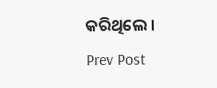କରିଥିଲେ ।
Prev Post